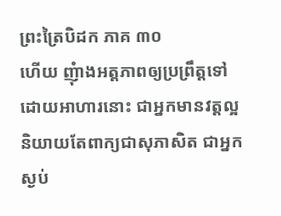ព្រះត្រៃបិដក ភាគ ៣០
ហើយ ញុំាងអត្តភាពឲ្យប្រព្រឹត្តទៅ ដោយអាហារនោះ ជាអ្នកមានវត្តល្អ និយាយតែពាក្យជាសុភាសិត ជាអ្នកស្ងប់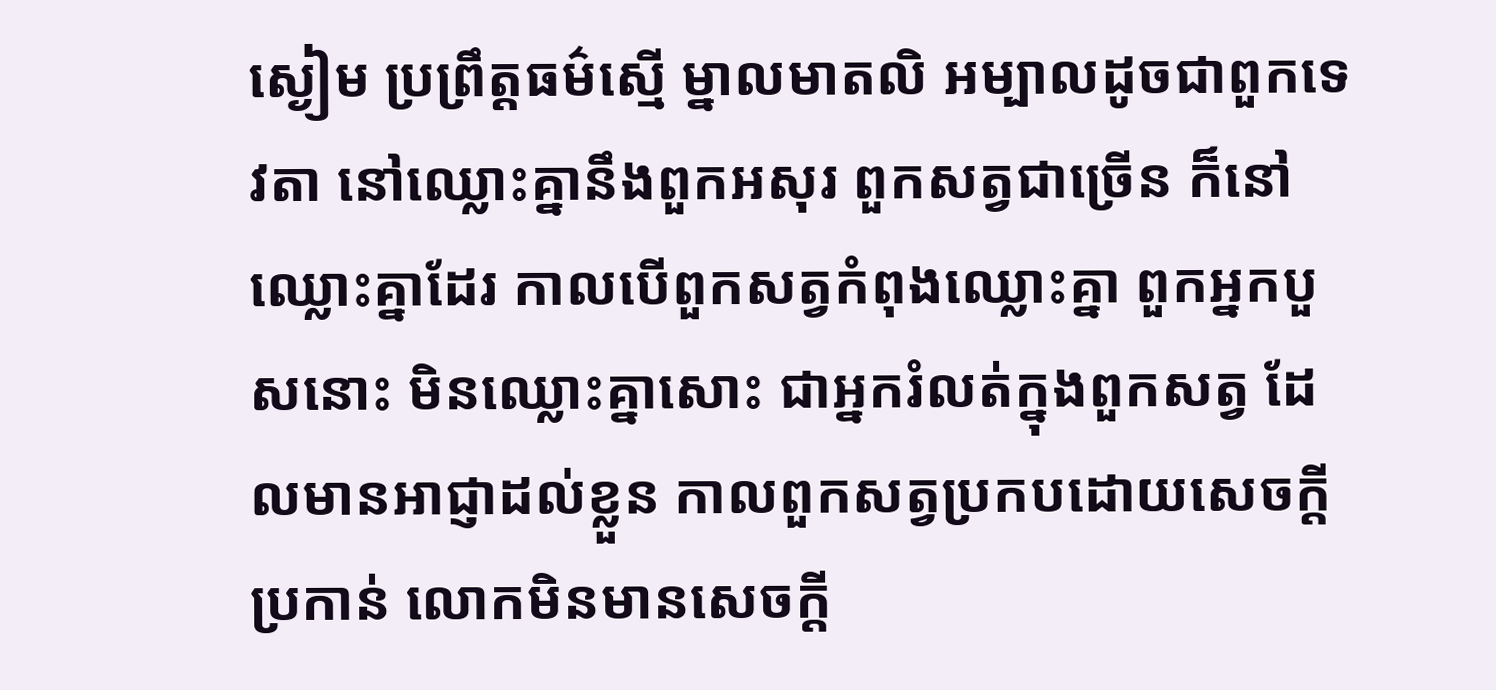ស្ងៀម ប្រព្រឹត្តធម៌ស្មើ ម្នាលមាតលិ អម្បាលដូចជាពួកទេវតា នៅឈ្លោះគ្នានឹងពួកអសុរ ពួកសត្វជាច្រើន ក៏នៅឈ្លោះគ្នាដែរ កាលបើពួកសត្វកំពុងឈ្លោះគ្នា ពួកអ្នកបួសនោះ មិនឈ្លោះគ្នាសោះ ជាអ្នករំលត់ក្នុងពួកសត្វ ដែលមានអាជ្ញាដល់ខ្លួន កាលពួកសត្វប្រកបដោយសេចក្តីប្រកាន់ លោកមិនមានសេចក្តី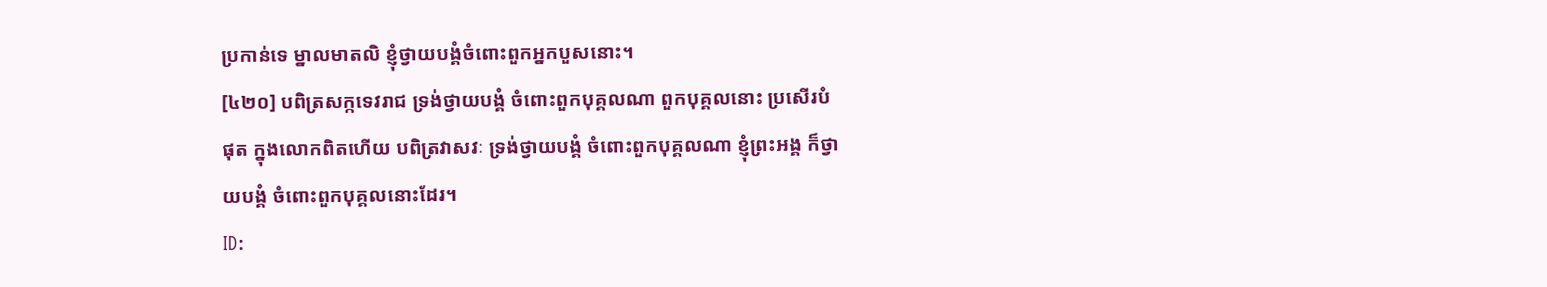ប្រកាន់ទេ ម្នាលមាតលិ ខ្ញុំថ្វាយបង្គំចំពោះពួកអ្នកបួសនោះ។
[៤២០] បពិត្រសក្កទេវរាជ ទ្រង់ថ្វាយបង្គំ ចំពោះពួកបុគ្គលណា ពួកបុគ្គលនោះ ប្រសើរបំផុត ក្នុងលោកពិតហើយ បពិត្រវាសវៈ ទ្រង់ថ្វាយបង្គំ ចំពោះពួកបុគ្គលណា ខ្ញុំព្រះអង្គ ក៏ថ្វាយបង្គំ ចំពោះពួកបុគ្គលនោះដែរ។
ID: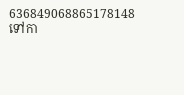636849068865178148
ទៅកា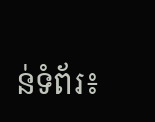ន់ទំព័រ៖